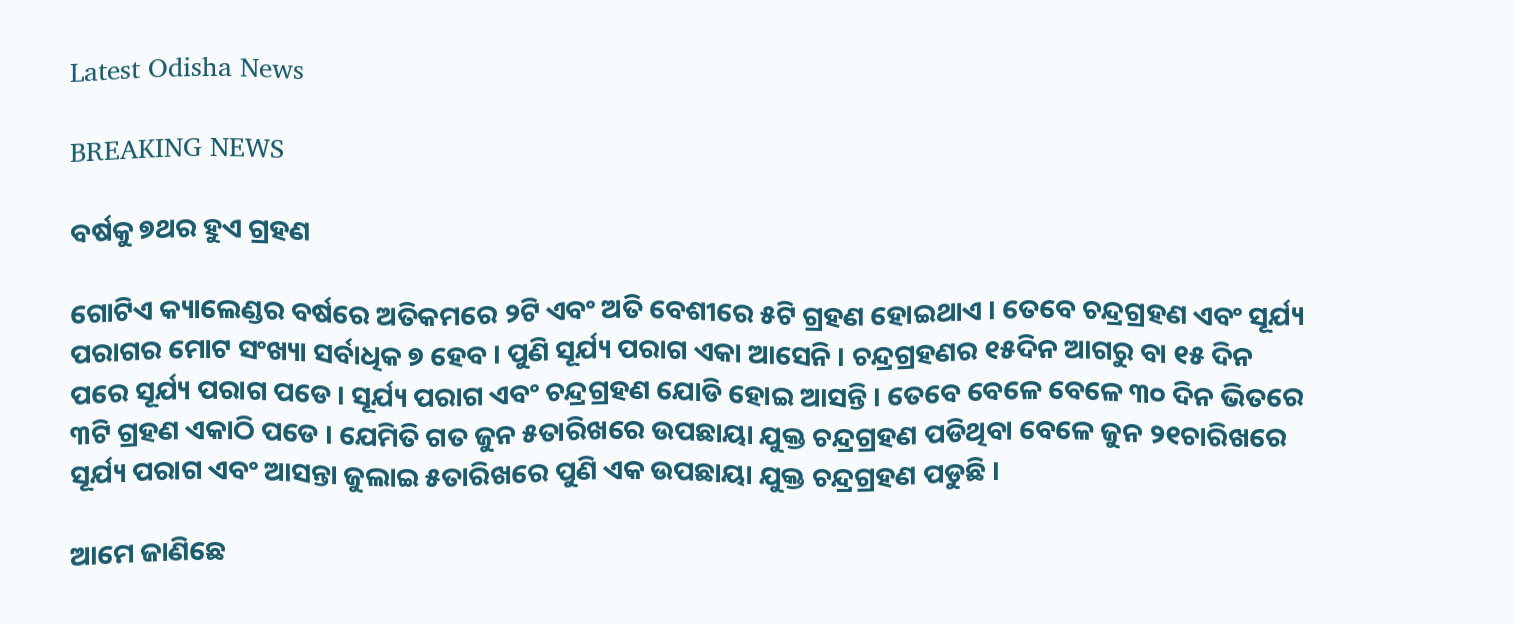Latest Odisha News

BREAKING NEWS

ବର୍ଷକୁ ୭ଥର ହୁଏ ଗ୍ରହଣ

ଗୋଟିଏ କ୍ୟାଲେଣ୍ଡର ବର୍ଷରେ ଅତିକମରେ ୨ଟି ଏବଂ ଅତି ବେଶୀରେ ୫ଟି ଗ୍ରହଣ ହୋଇଥାଏ । ତେବେ ଚନ୍ଦ୍ରଗ୍ରହଣ ଏବଂ ସୂର୍ଯ୍ୟ ପରାଗର ମୋଟ ସଂଖ୍ୟା ସର୍ବାଧିକ ୭ ହେବ । ପୁଣି ସୂର୍ଯ୍ୟ ପରାଗ ଏକା ଆସେନି । ଚନ୍ଦ୍ରଗ୍ରହଣର ୧୫ଦିନ ଆଗରୁ ବା ୧୫ ଦିନ ପରେ ସୂର୍ଯ୍ୟ ପରାଗ ପଡେ । ସୂର୍ଯ୍ୟ ପରାଗ ଏବଂ ଚନ୍ଦ୍ରଗ୍ରହଣ ଯୋଡି ହୋଇ ଆସନ୍ତି । ତେବେ ବେଳେ ବେଳେ ୩୦ ଦିନ ଭିତରେ ୩ଟି ଗ୍ରହଣ ଏକାଠି ପଡେ । ଯେମିତି ଗତ ଜୁନ ୫ତାରିଖରେ ଉପଛାୟା ଯୁକ୍ତ ଚନ୍ଦ୍ରଗ୍ରହଣ ପଡିଥିବା ବେଳେ ଜୁନ ୨୧ଚାରିଖରେ ସୂର୍ଯ୍ୟ ପରାଗ ଏବଂ ଆସନ୍ତା ଜୁଲାଇ ୫ତାରିଖରେ ପୁଣି ଏକ ଉପଛାୟା ଯୁକ୍ତ ଚନ୍ଦ୍ରଗ୍ରହଣ ପଡୁଛି ।

ଆମେ ଜାଣିଛେ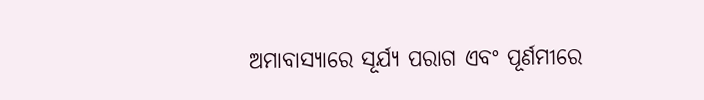ଅମାବାସ୍ୟାରେ ସୂର୍ଯ୍ୟ ପରାଗ ଏବଂ ପୂର୍ଣମୀରେ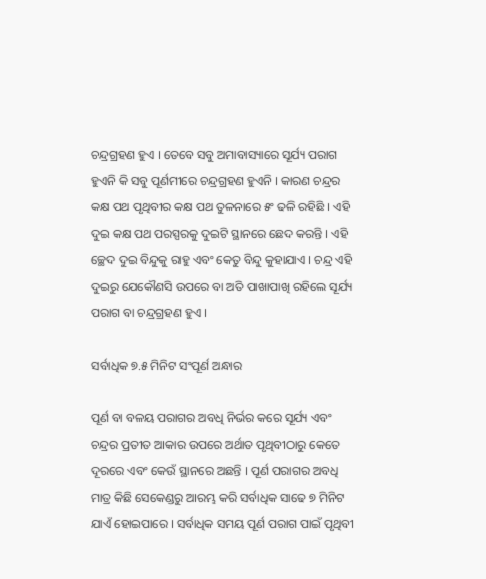ଚନ୍ଦ୍ରଗ୍ରହଣ ହୁଏ । ତେବେ ସବୁ ଅମାବାସ୍ୟାରେ ସୂର୍ଯ୍ୟ ପରାଗ ହୁଏନି କି ସବୁ ପୂର୍ଣମୀରେ ଚନ୍ଦ୍ରଗ୍ରହଣ ହୁଏନି । କାରଣ ଚନ୍ଦ୍ରର କକ୍ଷ ପଥ ପୃଥିବୀର କକ୍ଷ ପଥ ତୁଳନାରେ ୫ଂ ଢଳି ରହିଛି । ଏହି ଦୁଇ କକ୍ଷ ପଥ ପରସ୍ପରକୁ ଦୁଇଟି ସ୍ଥାନରେ ଛେଦ କରନ୍ତି । ଏହି ଚ୍ଛେଦ ଦୁଇ ବିନ୍ଦୁକୁ ରାହୁ ଏବଂ କେତୁ ବିନ୍ଦୁ କୁହାଯାଏ । ଚନ୍ଦ୍ର ଏହି ଦୁଇରୁ ଯେକୌଣସି ଉପରେ ବା ଅତି ପାଖାପାଖି ରହିଲେ ସୂର୍ଯ୍ୟ ପରାଗ ବା ଚନ୍ଦ୍ରଗ୍ରହଣ ହୁଏ ।

ସର୍ବାଧିକ ୭.୫ ମିନିଟ ସଂପୂର୍ଣ ଅନ୍ଧାର

ପୂର୍ଣ ବା ବଳୟ ପରାଗର ଅବଧି ନିର୍ଭର କରେ ସୂର୍ଯ୍ୟ ଏବଂ ଚନ୍ଦ୍ରର ପ୍ରତୀତ ଆକାର ଉପରେ ଅର୍ଥାତ ପୃଥିବୀଠାରୁ କେତେ ଦୂରରେ ଏବଂ କେଉଁ ସ୍ଥାନରେ ଅଛନ୍ତି । ପୂର୍ଣ ପରାଗର ଅବଧି ମାତ୍ର କିଛି ସେକେଣ୍ଡରୁ ଆରମ୍ଭ କରି ସର୍ବାଧିକ ସାଢେ ୭ ମିନିଟ ଯାଏଁ ହୋଇପାରେ । ସର୍ବାଧିକ ସମୟ ପୂର୍ଣ ପରାଗ ପାଇଁ ପୃଥିବୀ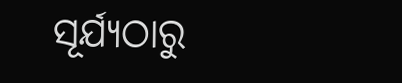ସୂର୍ଯ୍ୟଠାରୁ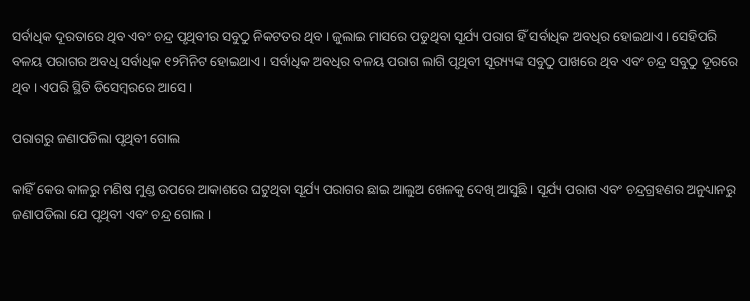ସର୍ବାଧିକ ଦୂରତାରେ ଥିବ ଏବଂ ଚନ୍ଦ୍ର ପୃଥିବୀର ସବୁଠୁ ନିକଟତର ଥିବ । ଜୁଲାଇ ମାସରେ ପଡୁଥିବା ସୂର୍ଯ୍ୟ ପରାଗ ହିଁ ସର୍ବାଧିକ ଅବଧିର ହୋଇଥାଏ । ସେହିପରି ବଳୟ ପରାଗର ଅବଧି ସର୍ବାଧିକ ୧୨ମିନିଟ ହୋଇଥାଏ । ସର୍ବାଧିକ ଅବଧିର ବଳୟ ପରାଗ ଲାଗି ପୃଥିବୀ ସୂର‌୍ୟ୍ୟଙ୍କ ସବୁଠୁ ପାଖରେ ଥିବ ଏବଂ ଚନ୍ଦ୍ର ସବୁଠୁ ଦୂରରେ ଥିବ । ଏପରି ସ୍ଥିତି ଡିସେମ୍ବରରେ ଆସେ ।

ପରାଗରୁ ଜଣାପଡିଲା ପୃଥିବୀ ଗୋଲ

କାହିଁ କେଉ କାଳରୁ ମଣିଷ ମୁଣ୍ଡ ଉପରେ ଆକାଶରେ ଘଟୁଥିବା ସୂର୍ଯ୍ୟ ପରାଗର ଛାଇ ଆଲୁଅ ଖେଳକୁ ଦେଖି ଆସୁଛି । ସୂର୍ଯ୍ୟ ପରାଗ ଏବଂ ଚନ୍ଦ୍ରଗ୍ରହଣର ଅନୁଧ୍ୟାନରୁ ଜଣାପଡିଲା ଯେ ପୃଥିବୀ ଏବଂ ଚନ୍ଦ୍ର ଗୋଲ ।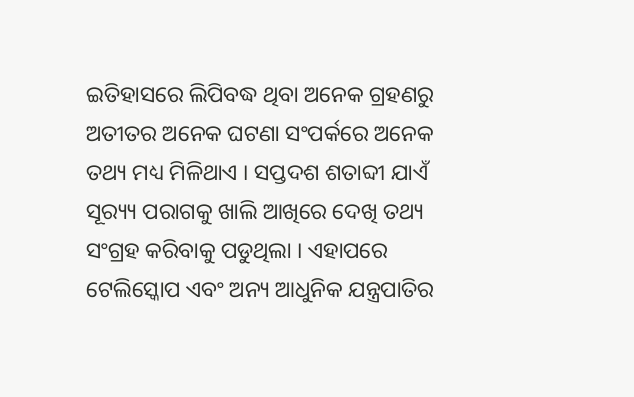ଇତିହାସରେ ଲିପିବଦ୍ଧ ଥିବା ଅନେକ ଗ୍ରହଣରୁ ଅତୀତର ଅନେକ ଘଟଣା ସଂପର୍କରେ ଅନେକ ତଥ୍ୟ ମଧ୍ୟ ମିଳିଥାଏ । ସପ୍ତଦଶ ଶତାବ୍ଦୀ ଯାଏଁ ସୂର‌୍ୟ୍ୟ ପରାଗକୁ ଖାଲି ଆଖିରେ ଦେଖି ତଥ୍ୟ ସଂଗ୍ରହ କରିବାକୁ ପଡୁଥିଲା । ଏହାପରେ ଟେଲିସ୍କୋପ ଏବଂ ଅନ୍ୟ ଆଧୁନିକ ଯନ୍ତ୍ରପାତିର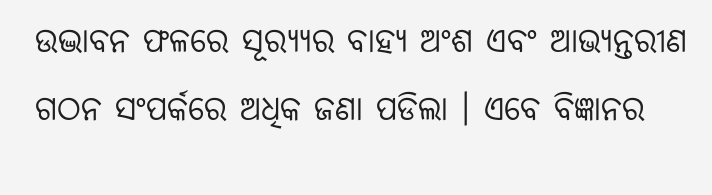ଉଦ୍ଭାବନ ଫଳରେ ସୂର‌୍ୟ୍ୟର ବାହ୍ୟ ଅଂଶ ଏବଂ ଆଭ୍ୟନ୍ତରୀଣ ଗଠନ ସଂପର୍କରେ ଅଧିକ ଜଣା ପଡିଲା । ଏବେ ବିଜ୍ଞାନର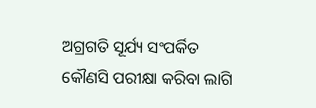ଅଗ୍ରଗତି ସୂର୍ଯ୍ୟ ସଂପର୍କିତ କୌଣସି ପରୀକ୍ଷା କରିବା ଲାଗି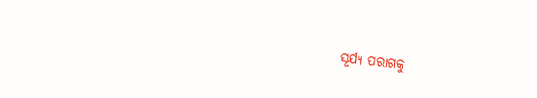ସୂର୍ଯ୍ୟ ପରାଗକୁ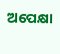ଅପେକ୍ଷା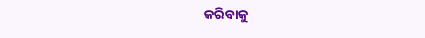କରିବାକୁ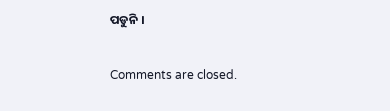ପଡୁନି ।

Comments are closed.